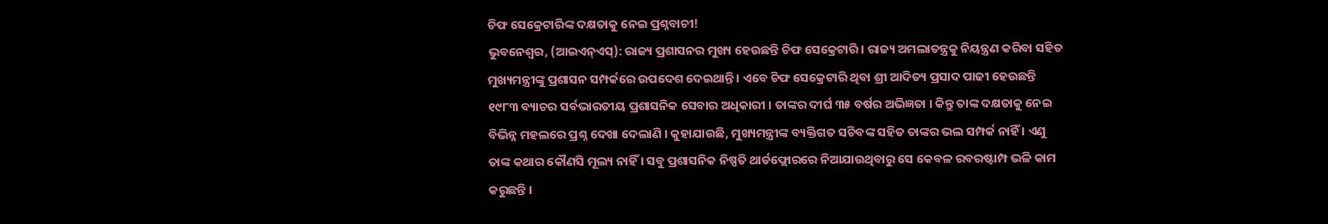ଚିଫ ସେକ୍ରେଟାରିଙ୍କ ଦକ୍ଷତାକୁ ନେଇ ପ୍ରଶ୍ନବାଚୀ!
ଭୁବନେଶ୍ୱର, (ଆଇଏନ୍ଏସ୍): ରାଜ୍ୟ ପ୍ରଶାସନର ମୁଖ୍ୟ ହେଉଛନ୍ତି ଚିଫ ସେକ୍ରେଟାରି । ରାଜ୍ୟ ଅମଲାତନ୍ତ୍ରକୁ ନିୟନ୍ତ୍ରଣ କରିବା ସହିତ ମୁଖ୍ୟମନ୍ତ୍ରୀଙ୍କୁ ପ୍ରଶାସନ ସମ୍ପର୍କରେ ଉପଦେଶ ଦେଇଥାନ୍ତି । ଏବେ ଚିଫ ସେକ୍ରେଟାରି ଥିବା ଶ୍ରୀ ଆଦିତ୍ୟ ପ୍ରସାଦ ପାଢୀ ହେଉଛନ୍ତି ୧୯୮୩ ବ୍ୟାଚର ସର୍ବଭାରତୀୟ ପ୍ରଶାସନିକ ସେବାର ଅଧିକାରୀ । ତାଙ୍କର ଦୀର୍ଘ ୩୫ ବର୍ଷର ଅଭିଜ୍ଞତା । କିନ୍ତୁ ତାଙ୍କ ଦକ୍ଷତାକୁ ନେଇ ବିଭିନ୍ନ ମହଲରେ ପ୍ରଶ୍ନ ଦେଖା ଦେଲାଣି । କୁହାଯାଉଛି, ମୁଖ୍ୟମନ୍ତ୍ରୀଙ୍କ ବ୍ୟକ୍ତିଗତ ସଚିବଙ୍କ ସହିତ ତାଙ୍କର ଭଲ ସମ୍ପର୍କ ନାହିଁ । ଏଣୁ ତାଙ୍କ କଥାର କୌଣସି ମୂଲ୍ୟ ନାହିଁ । ସବୁ ପ୍ରଶାସନିକ ନିଷ୍ପତି ଥାର୍ଡଫ୍ଲୋରରେ ନିଆଯାଉଥିବାରୁ ସେ କେବଳ ରବରଷ୍ଟାମ୍ପ ଭଳି କାମ କରୁଛନ୍ତି ।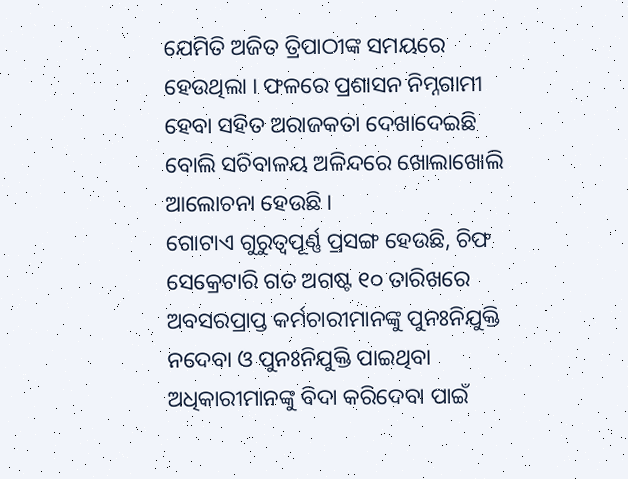ଯେମିତି ଅଜିତ ତ୍ରିପାଠୀଙ୍କ ସମୟରେ ହେଉଥିଲା । ଫଳରେ ପ୍ରଶାସନ ନିମ୍ନଗାମୀ ହେବା ସହିତ ଅରାଜକତା ଦେଖାଦେଇଛି ବୋଲି ସଚିବାଳୟ ଅଳିନ୍ଦରେ ଖୋଲାଖୋଲି ଆଲୋଚନା ହେଉଛି ।
ଗୋଟାଏ ଗୁରୁତ୍ୱପୂର୍ଣ୍ଣ ପ୍ରସଙ୍ଗ ହେଉଛି, ଚିଫ ସେକ୍ରେଟାରି ଗତ ଅଗଷ୍ଟ ୧୦ ତାରିଖରେ ଅବସରପ୍ରାପ୍ତ କର୍ମଚାରୀମାନଙ୍କୁ ପୁନଃନିଯୁକ୍ତି ନଦେବା ଓ ପୁନଃନିଯୁକ୍ତି ପାଇଥିବା ଅଧିକାରୀମାନଙ୍କୁ ବିଦା କରିଦେବା ପାଇଁ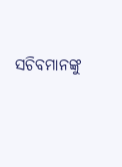ସଚିବମାନଙ୍କୁ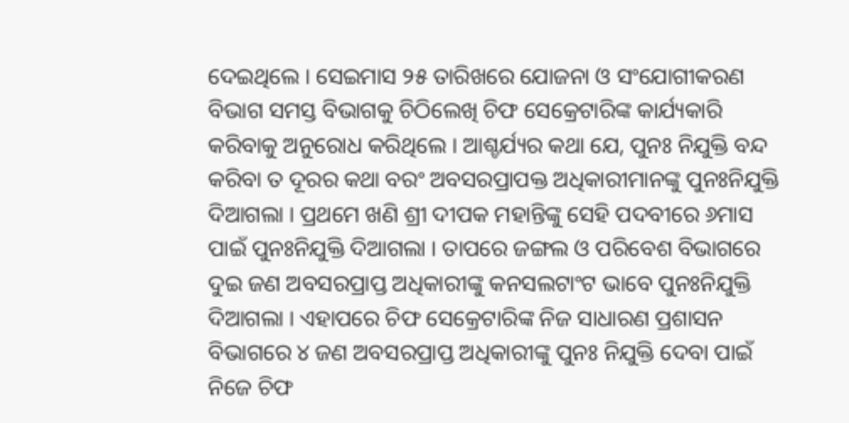ଦେଇଥିଲେ । ସେଇମାସ ୨୫ ତାରିଖରେ ଯୋଜନା ଓ ସଂଯୋଗୀକରଣ ବିଭାଗ ସମସ୍ତ ବିଭାଗକୁ ଚିଠିଲେଖି ଚିଫ ସେକ୍ରେଟାରିଙ୍କ କାର୍ଯ୍ୟକାରି କରିବାକୁ ଅନୁରୋଧ କରିଥିଲେ । ଆଶ୍ଚର୍ଯ୍ୟର କଥା ଯେ, ପୁନଃ ନିଯୁକ୍ତି ବନ୍ଦ କରିବା ତ ଦୂରର କଥା ବରଂ ଅବସରପ୍ରାପକ୍ତ ଅଧିକାରୀମାନଙ୍କୁ ପୁନଃନିଯୁକ୍ତି ଦିଆଗଲା । ପ୍ରଥମେ ଖଣି ଶ୍ରୀ ଦୀପକ ମହାନ୍ତିଙ୍କୁ ସେହି ପଦବୀରେ ୬ମାସ ପାଇଁ ପୁନଃନିଯୁକ୍ତି ଦିଆଗଲା । ତାପରେ ଜଙ୍ଗଲ ଓ ପରିବେଶ ବିଭାଗରେ ଦୁଇ ଜଣ ଅବସରପ୍ରାପ୍ତ ଅଧିକାରୀଙ୍କୁ କନସଲଟାଂଟ ଭାବେ ପୁନଃନିଯୁକ୍ତି ଦିଆଗଲା । ଏହାପରେ ଚିଫ ସେକ୍ରେଟାରିଙ୍କ ନିଜ ସାଧାରଣ ପ୍ରଶାସନ ବିଭାଗରେ ୪ ଜଣ ଅବସରପ୍ରାପ୍ତ ଅଧିକାରୀଙ୍କୁ ପୁନଃ ନିଯୁକ୍ତି ଦେବା ପାଇଁ ନିଜେ ଚିଫ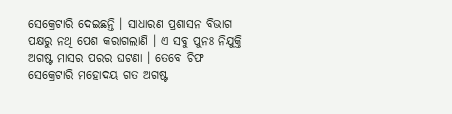ସେକ୍ରେଟାରି ଦେଇଛନ୍ତି । ସାଧାରଣ ପ୍ରଶାସନ ବିଭାଗ ପକ୍ଷରୁ ନଥି ପେଶ କରାଗଲାଣି । ଏ ସବୁ ପୁନଃ ନିଯୁକ୍ତି ଅଗଷ୍ଟ ମାସର ପରର ଘଟଣା । ତେବେ ଚିଫ ସେକ୍ରେଟାରି ମହୋଦୟ ଗତ ଅଗଷ୍ଟ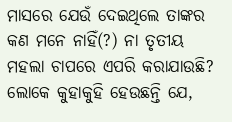ମାସରେ ଯେଉଁ ଦେଇଥିଲେ ତାଙ୍କର କଣ ମନେ ନାହିଁ(?) ନା ତୃତୀୟ ମହଲା ଚାପରେ ଏପରି କରାଯାଉଛି? ଲୋକେ କୁହାକୁହି ହେଉଛନ୍ତି ଯେ,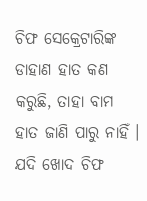ଚିଫ ସେକ୍ରେଟାରିଙ୍କ ଡାହାଣ ହାତ କଣ କରୁଛି, ତାହା ବାମ ହାତ ଜାଣି ପାରୁ ନାହିଁ । ଯଦି ଖୋଦ ଚିଫ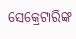ସେକ୍ରେଟାରିଙ୍କ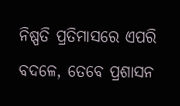ନିଷ୍ପତି ପ୍ରତିମାସରେ ଏପରି ବଦଳେ, ତେବେ ପ୍ରଶାସନ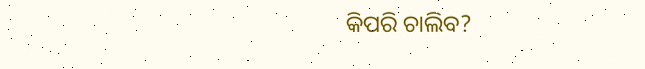କିପରି ଚାଲିବ?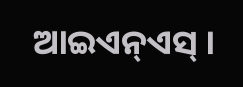ଆଇଏନ୍ଏସ୍ ।